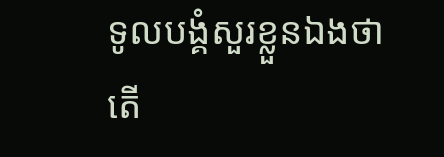ទូលបង្គំសួរខ្លួនឯងថា តើ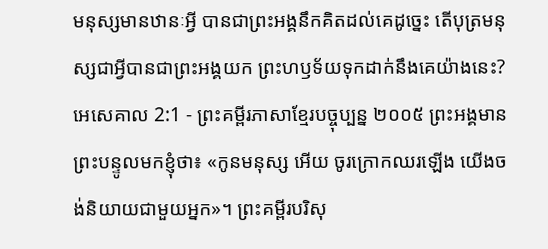មនុស្សមានឋានៈអ្វី បានជាព្រះអង្គនឹកគិតដល់គេដូច្នេះ តើបុត្រមនុស្សជាអ្វីបានជាព្រះអង្គយក ព្រះហឫទ័យទុកដាក់នឹងគេយ៉ាងនេះ?
អេសេគាល 2:1 - ព្រះគម្ពីរភាសាខ្មែរបច្ចុប្បន្ន ២០០៥ ព្រះអង្គមានព្រះបន្ទូលមកខ្ញុំថា៖ «កូនមនុស្ស អើយ ចូរក្រោកឈរឡើង យើងចង់និយាយជាមួយអ្នក»។ ព្រះគម្ពីរបរិសុ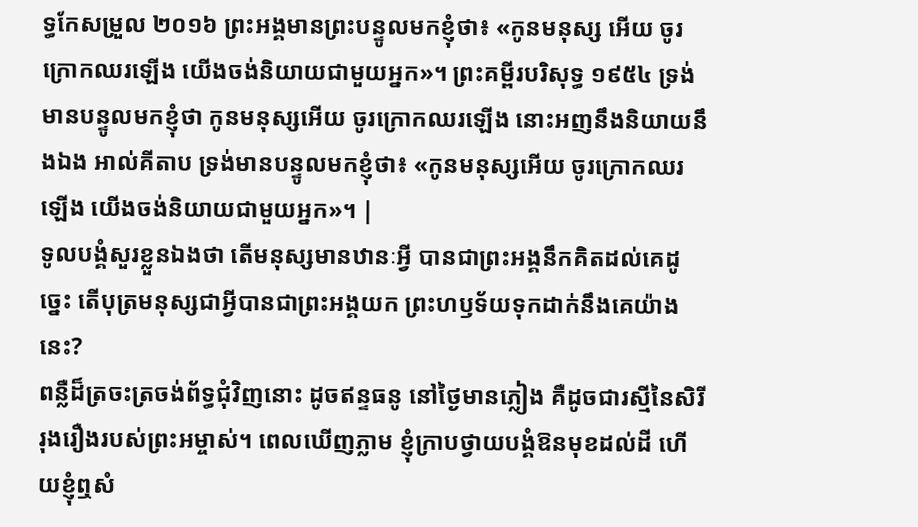ទ្ធកែសម្រួល ២០១៦ ព្រះអង្គមានព្រះបន្ទូលមកខ្ញុំថា៖ «កូនមនុស្ស អើយ ចូរក្រោកឈរឡើង យើងចង់និយាយជាមួយអ្នក»។ ព្រះគម្ពីរបរិសុទ្ធ ១៩៥៤ ទ្រង់មានបន្ទូលមកខ្ញុំថា កូនមនុស្សអើយ ចូរក្រោកឈរឡើង នោះអញនឹងនិយាយនឹងឯង អាល់គីតាប ទ្រង់មានបន្ទូលមកខ្ញុំថា៖ «កូនមនុស្សអើយ ចូរក្រោកឈរឡើង យើងចង់និយាយជាមួយអ្នក»។ |
ទូលបង្គំសួរខ្លួនឯងថា តើមនុស្សមានឋានៈអ្វី បានជាព្រះអង្គនឹកគិតដល់គេដូច្នេះ តើបុត្រមនុស្សជាអ្វីបានជាព្រះអង្គយក ព្រះហឫទ័យទុកដាក់នឹងគេយ៉ាងនេះ?
ពន្លឺដ៏ត្រចះត្រចង់ព័ទ្ធជុំវិញនោះ ដូចឥន្ទធនូ នៅថ្ងៃមានភ្លៀង គឺដូចជារស្មីនៃសិរីរុងរឿងរបស់ព្រះអម្ចាស់។ ពេលឃើញភ្លាម ខ្ញុំក្រាបថ្វាយបង្គំឱនមុខដល់ដី ហើយខ្ញុំឮសំ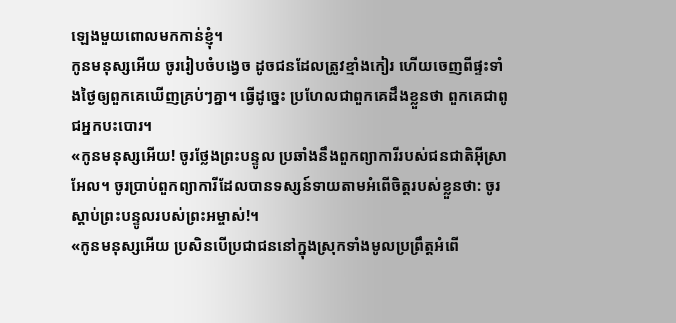ឡេងមួយពោលមកកាន់ខ្ញុំ។
កូនមនុស្សអើយ ចូររៀបចំបង្វេច ដូចជនដែលត្រូវខ្មាំងកៀរ ហើយចេញពីផ្ទះទាំងថ្ងៃឲ្យពួកគេឃើញគ្រប់ៗគ្នា។ ធ្វើដូច្នេះ ប្រហែលជាពួកគេដឹងខ្លួនថា ពួកគេជាពូជអ្នកបះបោរ។
«កូនមនុស្សអើយ! ចូរថ្លែងព្រះបន្ទូល ប្រឆាំងនឹងពួកព្យាការីរបស់ជនជាតិអ៊ីស្រាអែល។ ចូរប្រាប់ពួកព្យាការីដែលបានទស្សន៍ទាយតាមអំពើចិត្តរបស់ខ្លួនថា: ចូរស្ដាប់ព្រះបន្ទូលរបស់ព្រះអម្ចាស់!។
«កូនមនុស្សអើយ ប្រសិនបើប្រជាជននៅក្នុងស្រុកទាំងមូលប្រព្រឹត្តអំពើ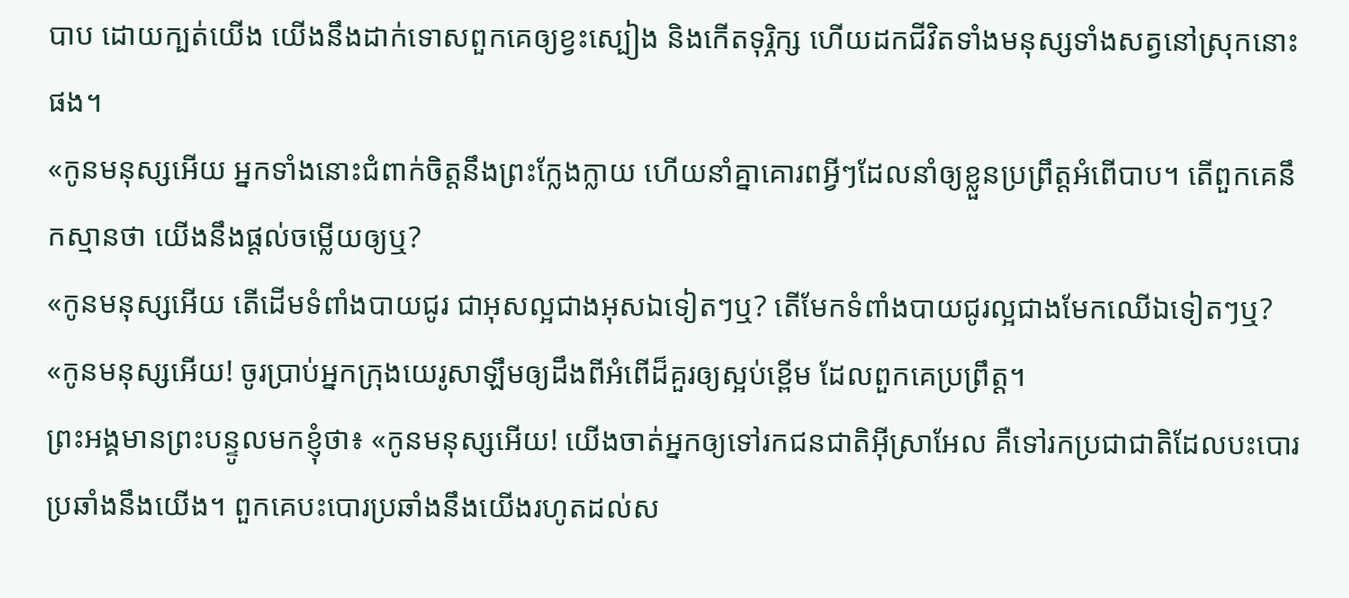បាប ដោយក្បត់យើង យើងនឹងដាក់ទោសពួកគេឲ្យខ្វះស្បៀង និងកើតទុរ្ភិក្ស ហើយដកជីវិតទាំងមនុស្សទាំងសត្វនៅស្រុកនោះផង។
«កូនមនុស្សអើយ អ្នកទាំងនោះជំពាក់ចិត្តនឹងព្រះក្លែងក្លាយ ហើយនាំគ្នាគោរពអ្វីៗដែលនាំឲ្យខ្លួនប្រព្រឹត្តអំពើបាប។ តើពួកគេនឹកស្មានថា យើងនឹងផ្ដល់ចម្លើយឲ្យឬ?
«កូនមនុស្សអើយ តើដើមទំពាំងបាយជូរ ជាអុសល្អជាងអុសឯទៀតៗឬ? តើមែកទំពាំងបាយជូរល្អជាងមែកឈើឯទៀតៗឬ?
«កូនមនុស្សអើយ! ចូរប្រាប់អ្នកក្រុងយេរូសាឡឹមឲ្យដឹងពីអំពើដ៏គួរឲ្យស្អប់ខ្ពើម ដែលពួកគេប្រព្រឹត្ត។
ព្រះអង្គមានព្រះបន្ទូលមកខ្ញុំថា៖ «កូនមនុស្សអើយ! យើងចាត់អ្នកឲ្យទៅរកជនជាតិអ៊ីស្រាអែល គឺទៅរកប្រជាជាតិដែលបះបោរប្រឆាំងនឹងយើង។ ពួកគេបះបោរប្រឆាំងនឹងយើងរហូតដល់ស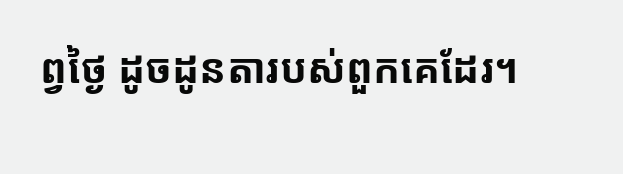ព្វថ្ងៃ ដូចដូនតារបស់ពួកគេដែរ។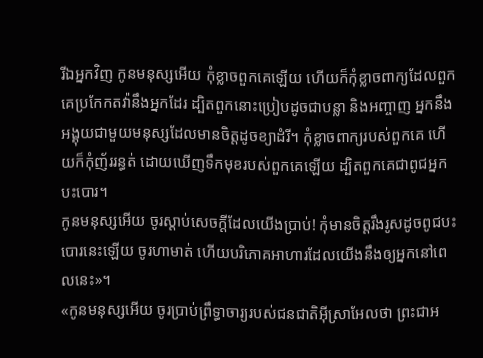រីឯអ្នកវិញ កូនមនុស្សអើយ កុំខ្លាចពួកគេឡើយ ហើយក៏កុំខ្លាចពាក្យដែលពួកគេប្រកែកតវ៉ានឹងអ្នកដែរ ដ្បិតពួកនោះប្រៀបដូចជាបន្លា និងអញ្ចាញ អ្នកនឹងអង្គុយជាមួយមនុស្សដែលមានចិត្តដូចខ្យាដំរី។ កុំខ្លាចពាក្យរបស់ពួកគេ ហើយក៏កុំញ័ររន្ធត់ ដោយឃើញទឹកមុខរបស់ពួកគេឡើយ ដ្បិតពួកគេជាពូជអ្នកបះបោរ។
កូនមនុស្សអើយ ចូរស្ដាប់សេចក្ដីដែលយើងប្រាប់! កុំមានចិត្តរឹងរូសដូចពូជបះបោរនេះឡើយ ចូរហាមាត់ ហើយបរិភោគអាហារដែលយើងនឹងឲ្យអ្នកនៅពេលនេះ»។
«កូនមនុស្សអើយ ចូរប្រាប់ព្រឹទ្ធាចារ្យរបស់ជនជាតិអ៊ីស្រាអែលថា ព្រះជាអ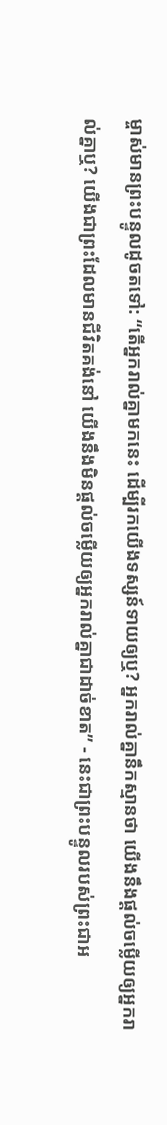ម្ចាស់មានព្រះបន្ទូលដូចតទៅ: “តើអ្នករាល់គ្នាមកនេះ ដើម្បីរកយើងទស្សន៍ទាយឲ្យឬ? អ្នករាល់គ្នានឹកស្មានថា យើងនឹងផ្ដល់ចម្លើយឲ្យអ្នករាល់គ្នាឬ? យើងជាព្រះដែលមានជីវិតគង់នៅ យើងនឹងមិនផ្ដល់ចម្លើយឲ្យអ្នករាល់គ្នាជាដាច់ខាត” - នេះជាព្រះបន្ទូលរបស់ព្រះជាអ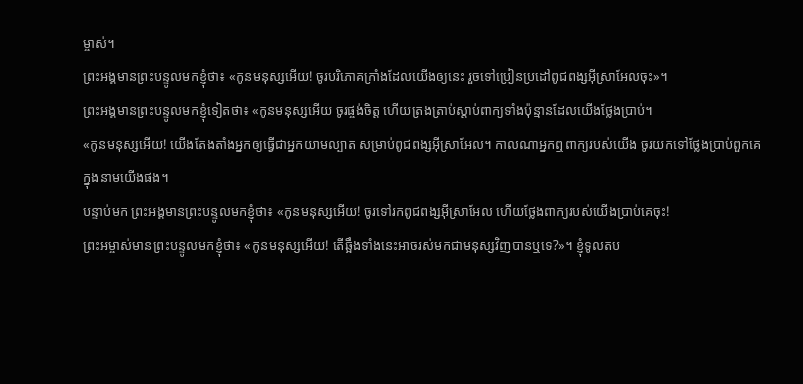ម្ចាស់។
ព្រះអង្គមានព្រះបន្ទូលមកខ្ញុំថា៖ «កូនមនុស្សអើយ! ចូរបរិភោគក្រាំងដែលយើងឲ្យនេះ រួចទៅប្រៀនប្រដៅពូជពង្សអ៊ីស្រាអែលចុះ»។
ព្រះអង្គមានព្រះបន្ទូលមកខ្ញុំទៀតថា៖ «កូនមនុស្សអើយ ចូរផ្ចង់ចិត្ត ហើយត្រងត្រាប់ស្ដាប់ពាក្យទាំងប៉ុន្មានដែលយើងថ្លែងប្រាប់។
«កូនមនុស្សអើយ! យើងតែងតាំងអ្នកឲ្យធ្វើជាអ្នកយាមល្បាត សម្រាប់ពូជពង្សអ៊ីស្រាអែល។ កាលណាអ្នកឮពាក្យរបស់យើង ចូរយកទៅថ្លែងប្រាប់ពួកគេក្នុងនាមយើងផង។
បន្ទាប់មក ព្រះអង្គមានព្រះបន្ទូលមកខ្ញុំថា៖ «កូនមនុស្សអើយ! ចូរទៅរកពូជពង្សអ៊ីស្រាអែល ហើយថ្លែងពាក្យរបស់យើងប្រាប់គេចុះ!
ព្រះអម្ចាស់មានព្រះបន្ទូលមកខ្ញុំថា៖ «កូនមនុស្សអើយ! តើឆ្អឹងទាំងនេះអាចរស់មកជាមនុស្សវិញបានឬទេ?»។ ខ្ញុំទូលតប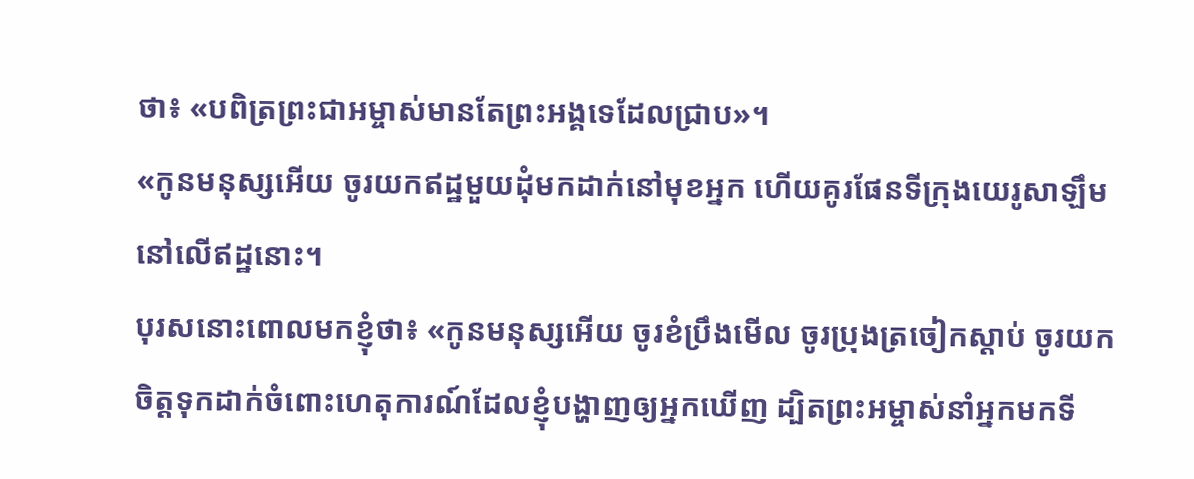ថា៖ «បពិត្រព្រះជាអម្ចាស់មានតែព្រះអង្គទេដែលជ្រាប»។
«កូនមនុស្សអើយ ចូរយកឥដ្ឋមួយដុំមកដាក់នៅមុខអ្នក ហើយគូរផែនទីក្រុងយេរូសាឡឹមនៅលើឥដ្ឋនោះ។
បុរសនោះពោលមកខ្ញុំថា៖ «កូនមនុស្សអើយ ចូរខំប្រឹងមើល ចូរប្រុងត្រចៀកស្ដាប់ ចូរយកចិត្តទុកដាក់ចំពោះហេតុការណ៍ដែលខ្ញុំបង្ហាញឲ្យអ្នកឃើញ ដ្បិតព្រះអម្ចាស់នាំអ្នកមកទី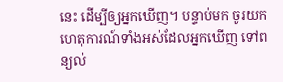នេះ ដើម្បីឲ្យអ្នកឃើញ។ បន្ទាប់មក ចូរយកហេតុការណ៍ទាំងអស់ដែលអ្នកឃើញ ទៅពន្យល់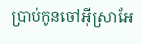ប្រាប់កូនចៅអ៊ីស្រាអែ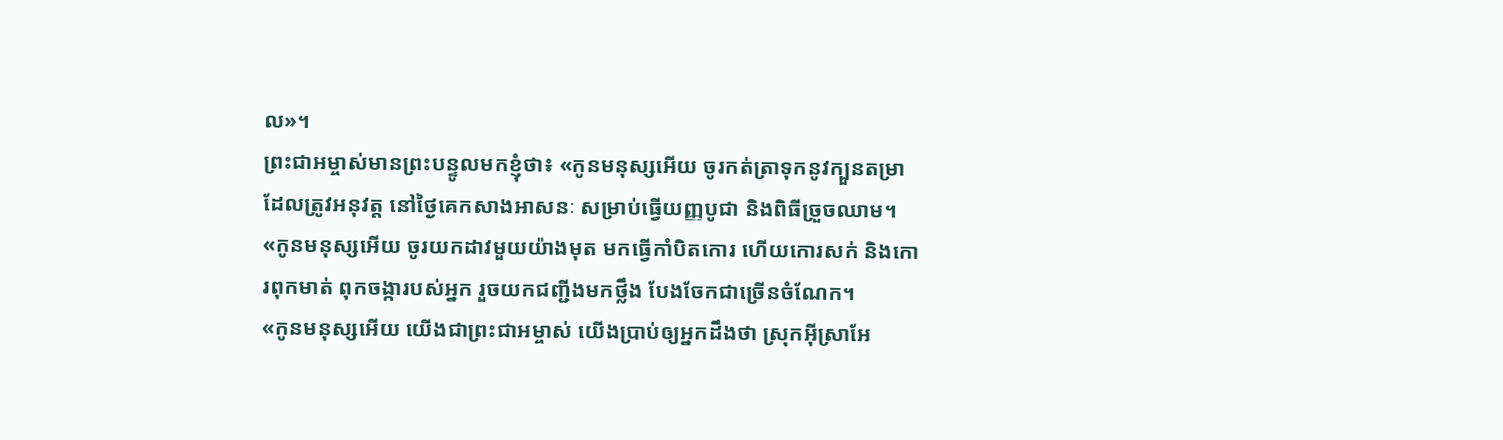ល»។
ព្រះជាអម្ចាស់មានព្រះបន្ទូលមកខ្ញុំថា៖ «កូនមនុស្សអើយ ចូរកត់ត្រាទុកនូវក្បួនតម្រាដែលត្រូវអនុវត្ត នៅថ្ងៃគេកសាងអាសនៈ សម្រាប់ធ្វើយញ្ញបូជា និងពិធីច្រួចឈាម។
«កូនមនុស្សអើយ ចូរយកដាវមួយយ៉ាងមុត មកធ្វើកាំបិតកោរ ហើយកោរសក់ និងកោរពុកមាត់ ពុកចង្ការបស់អ្នក រួចយកជញ្ជីងមកថ្លឹង បែងចែកជាច្រើនចំណែក។
«កូនមនុស្សអើយ យើងជាព្រះជាអម្ចាស់ យើងប្រាប់ឲ្យអ្នកដឹងថា ស្រុកអ៊ីស្រាអែ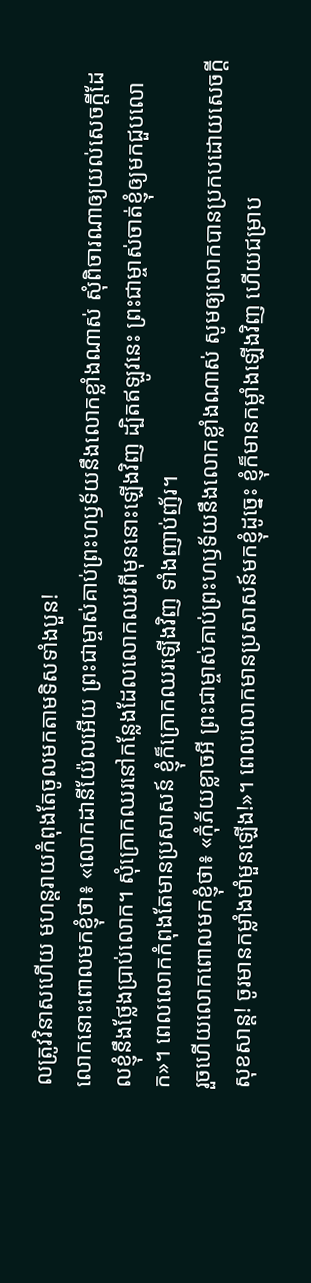លត្រូវវិនាសហើយ មហន្តរាយកំពុងតែចូលមកតាមទិសទាំងបួន!
លោកនោះពោលមកខ្ញុំថា៖ «លោកដានីយ៉ែលអើយ ព្រះជាម្ចាស់គាប់ព្រះហឫទ័យនឹងលោកខ្លាំងណាស់ សុំពិចារណាឲ្យយល់សេចក្ដីដែលខ្ញុំនឹងថ្លែងប្រាប់លោក។ សុំក្រោកឈរនៅកន្លែងដែលលោកឈរពីមុននោះឡើងវិញ ដ្បិតឥឡូវនេះ ព្រះជាម្ចាស់ចាត់ខ្ញុំឲ្យមកជួបលោក»។ ពេលលោកកំពុងតែមានប្រសាសន៍ ខ្ញុំក៏ក្រោកឈរឡើងវិញ ទាំងញាប់ញ័រ។
រួចហើយលោកពោលមកខ្ញុំថា៖ «កុំភ័យខ្លាចអី ព្រះជាម្ចាស់គាប់ព្រះហឫទ័យនឹងលោកខ្លាំងណាស់ សូមឲ្យលោកបានប្រកបដោយសេចក្ដីសុខសាន្ត! ចូរមានកម្លាំងមាំមួនឡើង!»។ ពេលលោកមានប្រសាសន៍មកខ្ញុំដូច្នេះ ខ្ញុំក៏មានកម្លាំងឡើងវិញ ហើយជម្រាប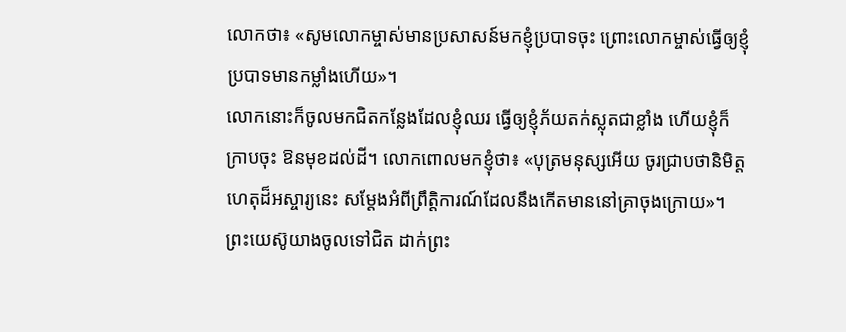លោកថា៖ «សូមលោកម្ចាស់មានប្រសាសន៍មកខ្ញុំប្របាទចុះ ព្រោះលោកម្ចាស់ធ្វើឲ្យខ្ញុំប្របាទមានកម្លាំងហើយ»។
លោកនោះក៏ចូលមកជិតកន្លែងដែលខ្ញុំឈរ ធ្វើឲ្យខ្ញុំភ័យតក់ស្លុតជាខ្លាំង ហើយខ្ញុំក៏ក្រាបចុះ ឱនមុខដល់ដី។ លោកពោលមកខ្ញុំថា៖ «បុត្រមនុស្សអើយ ចូរជ្រាបថានិមិត្តហេតុដ៏អស្ចារ្យនេះ សម្តែងអំពីព្រឹត្តិការណ៍ដែលនឹងកើតមាននៅគ្រាចុងក្រោយ»។
ព្រះយេស៊ូយាងចូលទៅជិត ដាក់ព្រះ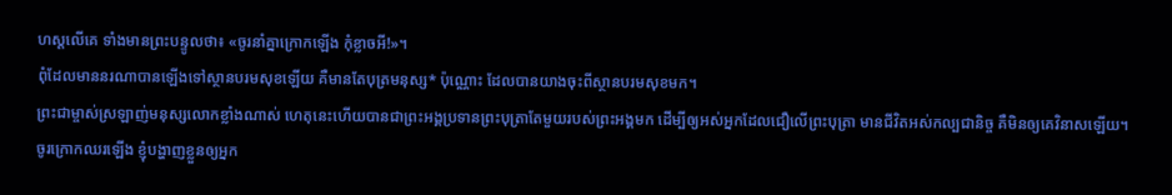ហស្ដលើគេ ទាំងមានព្រះបន្ទូលថា៖ «ចូរនាំគ្នាក្រោកឡើង កុំខ្លាចអី!»។
ពុំដែលមាននរណាបានឡើងទៅស្ថានបរមសុខឡើយ គឺមានតែបុត្រមនុស្ស* ប៉ុណ្ណោះ ដែលបានយាងចុះពីស្ថានបរមសុខមក។
ព្រះជាម្ចាស់ស្រឡាញ់មនុស្សលោកខ្លាំងណាស់ ហេតុនេះហើយបានជាព្រះអង្គប្រទានព្រះបុត្រាតែមួយរបស់ព្រះអង្គមក ដើម្បីឲ្យអស់អ្នកដែលជឿលើព្រះបុត្រា មានជីវិតអស់កល្បជានិច្ច គឺមិនឲ្យគេវិនាសឡើយ។
ចូរក្រោកឈរឡើង ខ្ញុំបង្ហាញខ្លួនឲ្យអ្នក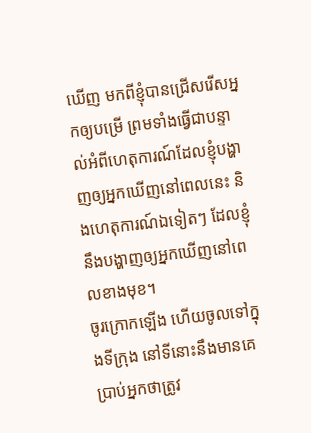ឃើញ មកពីខ្ញុំបានជ្រើសរើសអ្នកឲ្យបម្រើ ព្រមទាំងធ្វើជាបន្ទាល់អំពីហេតុការណ៍ដែលខ្ញុំបង្ហាញឲ្យអ្នកឃើញនៅពេលនេះ និងហេតុការណ៍ឯទៀតៗ ដែលខ្ញុំនឹងបង្ហាញឲ្យអ្នកឃើញនៅពេលខាងមុខ។
ចូរក្រោកឡើង ហើយចូលទៅក្នុងទីក្រុង នៅទីនោះនឹងមានគេប្រាប់អ្នកថាត្រូវ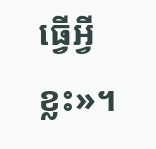ធ្វើអ្វីខ្លះ»។